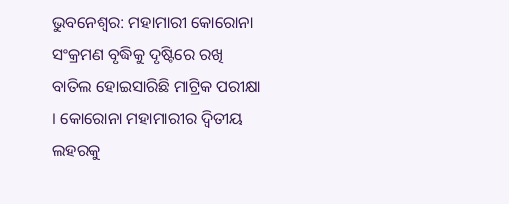ଭୁବନେଶ୍ବର: ମହାମାରୀ କୋରୋନା ସଂକ୍ରମଣ ବୃଦ୍ଧିକୁ ଦୃଷ୍ଟିରେ ରଖି ବାତିଲ ହୋଇସାରିଛି ମାଟ୍ରିକ ପରୀକ୍ଷା । କୋରୋନା ମହାମାରୀର ଦ୍ବିତୀୟ ଲହରକୁ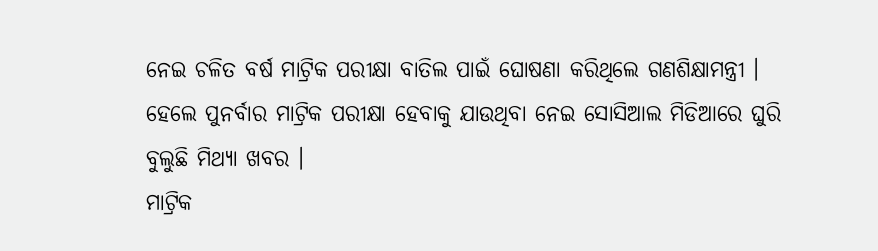ନେଇ ଚଳିତ ବର୍ଷ ମାଟ୍ରିକ ପରୀକ୍ଷା ବାତିଲ ପାଇଁ ଘୋଷଣା କରିଥିଲେ ଗଣଶିକ୍ଷାମନ୍ତ୍ରୀ । ହେଲେ ପୁନର୍ବାର ମାଟ୍ରିକ ପରୀକ୍ଷା ହେବାକୁ ଯାଉଥିବା ନେଇ ସୋସିଆଲ ମିଡିଆରେ ଘୁରି ବୁଲୁଛି ମିଥ୍ୟା ଖବର ।
ମାଟ୍ରିକ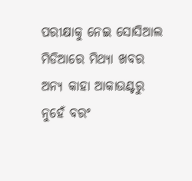ପରୀକ୍ଷାକୁ ନେଇ ସୋସିଆଲ ମିଡିଆରେ ମିଥ୍ୟା ଖବର ଅନ୍ୟ କାହା ଆକାଉଣ୍ଟରୁ ନୁହେଁ ବରଂ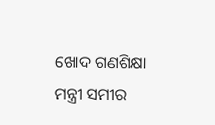ଖୋଦ ଗଣଶିକ୍ଷା ମନ୍ତ୍ରୀ ସମୀର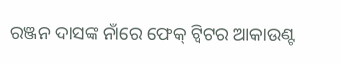ରଞ୍ଜନ ଦାସଙ୍କ ନାଁରେ ଫେକ୍ ଟ୍ବିଟର ଆକାଉଣ୍ଟ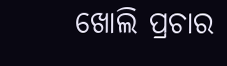ଖୋଲି ପ୍ରଚାର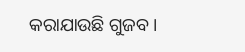କରାଯାଉଛି ଗୁଜବ ।